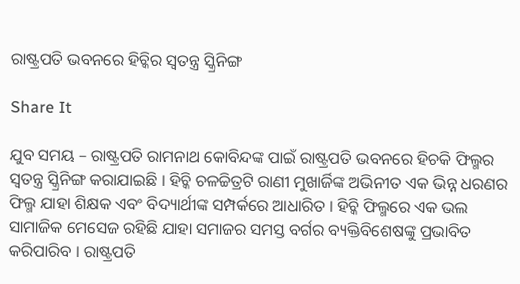ରାଷ୍ଟ୍ରପତି ଭବନରେ ହିଚ୍କିର ସ୍ୱତନ୍ତ୍ର ସ୍କ୍ରିନିଙ୍ଗ

Share It

ଯୁବ ସମୟ – ରାଷ୍ଟ୍ରପତି ରାମନାଥ କୋବିନ୍ଦଙ୍କ ପାଇଁ ରାଷ୍ଟ୍ରପତି ଭବନରେ ହିଚକି ଫିଲ୍ମର ସ୍ୱତନ୍ତ୍ର ସ୍କ୍ରିନିଙ୍ଗ କରାଯାଇଛି । ହିଚ୍କି ଚଳଚ୍ଚିତ୍ରଟି ରାଣୀ ମୁଖାର୍ଜିଙ୍କ ଅଭିନୀତ ଏକ ଭିନ୍ନ ଧରଣର ଫିଲ୍ମ ଯାହା ଶିକ୍ଷକ ଏବଂ ବିଦ୍ୟାର୍ଥୀଙ୍କ ସମ୍ପର୍କରେ ଆଧାରିତ । ହିଚ୍କି ଫିଲ୍ମରେ ଏକ ଭଲ ସାମାଜିକ ମେସେଜ ରହିଛି ଯାହା ସମାଜର ସମସ୍ତ ବର୍ଗର ବ୍ୟକ୍ତିବିଶେଷଙ୍କୁ ପ୍ରଭାବିତ କରିପାରିବ । ରାଷ୍ଟ୍ରପତି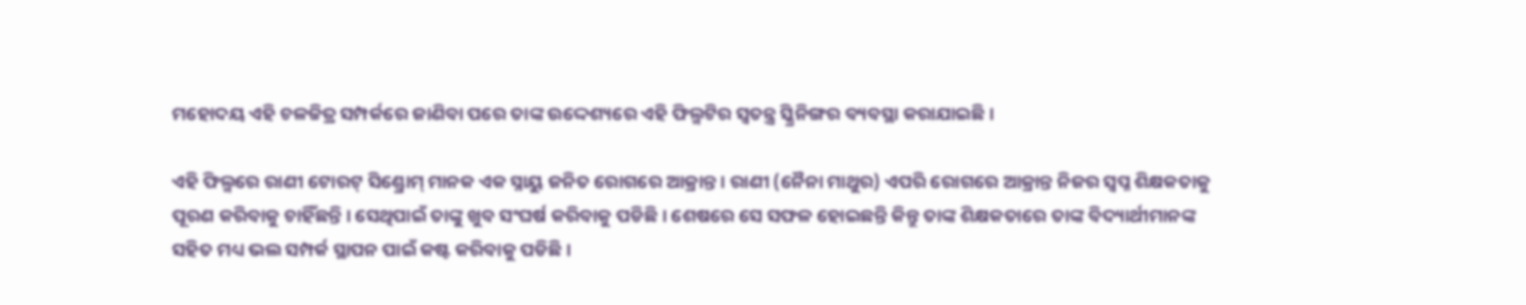ମହୋଦୟ ଏହି ଚଳଚ୍ଚିତ୍ର ସମ୍ପର୍କରେ ଜାଣିବା ପରେ ତାଙ୍କ ଉଦ୍ଦେଶ୍ୟରେ ଏହି ଫିଲ୍ମଟିର ସ୍ୱତନ୍ତ୍ର ସ୍କ୍ରିନିଙ୍ଗର ବ୍ୟବସ୍ଥା କରାଯାଇଛି ।

ଏହି ଫିଲ୍ମରେ ରାଣୀ ଟୋରଟ୍ ସିଣ୍ଡ୍ରୋମ୍ ମାନକ ଏକ ସ୍ନାୟୁ ଜନିତ ରୋଗରେ ଆକ୍ରାନ୍ତ । ରାଣୀ (ନୈନା ମାଥୁର) ଏପରି ରୋଗରେ ଆକ୍ରାନ୍ତ ନିଜର ସ୍ୱପ୍ନ ଶିକ୍ଷକତାକୁ ପୂରଣ କରିବାକୁ ଚାହିଁଛନ୍ତି । ସେଥିପାଇଁ ତାଙ୍କୁ ଖୁବ ସଂଘର୍ଷ କରିବାକୁ ପଡିଛି । ଶେଷରେ ସେ ସଫଳ ହୋଇଛନ୍ତି କିନ୍ତୁ ତାଙ୍କ ଶିକ୍ଷକତାରେ ତାଙ୍କ ବିଦ୍ୟାର୍ଥୀମାନଙ୍କ ସହିତ ମଧ୍ୟ ଭଲ ସମ୍ପର୍କ ସ୍ଥାପନ ପାଇଁ କଷ୍ଟ କରିବାକୁ ପଡିଛି ।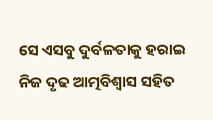ସେ ଏସବୁ ଦୁର୍ବଳତାକୁ ହରାଇ ନିଜ ଦୃଢ ଆତ୍ମବିଶ୍ୱାସ ସହିତ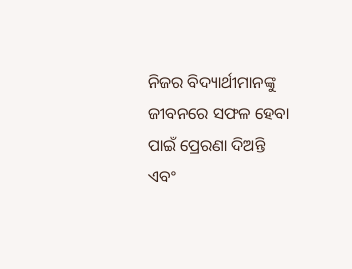ନିଜର ବିଦ୍ୟାର୍ଥୀମାନଙ୍କୁ ଜୀବନରେ ସଫଳ ହେବା ପାଇଁ ପ୍ରେରଣା ଦିଅନ୍ତି ଏବଂ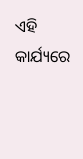ଏହି କାର୍ଯ୍ୟରେ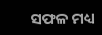ସଫଳ ମଧ୍ୟ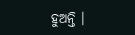ହୁଅନ୍ତି ।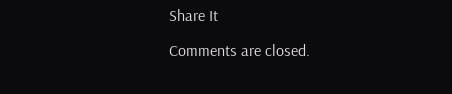Share It

Comments are closed.